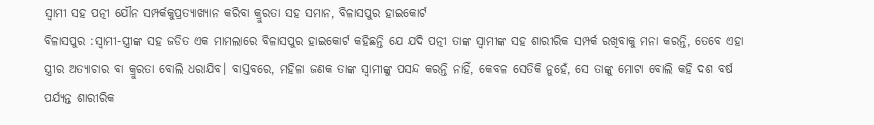ସ୍ବାମୀ ସହ ପତ୍ନୀ ଯୌନ ସମ୍ପର୍କକୁପ୍ରତ୍ୟାଖ୍ୟାନ କରିବା କ୍ରୁରତା ସହ ସମାନ, ବିଳାସପୁର ହାଇକୋର୍ଟ
ବିଳାସପୁର :ସ୍ୱାମୀ-ସ୍ତ୍ରୀଙ୍କ ସହ ଜଡିତ ଏକ ମାମଲାରେ ବିଳାସପୁର ହାଇକୋର୍ଟ କହିଛନ୍ତି ଯେ ଯଦି ପତ୍ନୀ ତାଙ୍କ ସ୍ୱାମୀଙ୍କ ସହ ଶାରୀରିକ ସମ୍ପର୍କ ରଖିବାକୁ ମନା କରନ୍ତି, ତେବେ ଏହା ସ୍ତ୍ରୀର ଅତ୍ୟାଚାର ବା କ୍ରୁରତା ବୋଲି ଧରାଯିବ। ବାସ୍ତବରେ, ମହିଳା ଜଣକ ତାଙ୍କ ସ୍ୱାମୀଙ୍କୁ ପସନ୍ଦ କରନ୍ତି ନାହିଁ, କେବଳ ସେତିକି ନୁହେଁ, ସେ ତାଙ୍କୁ ମୋଟା ବୋଲି କହି ଦଶ ବର୍ଷ ପର୍ଯ୍ୟନ୍ତ ଶାରୀରିକ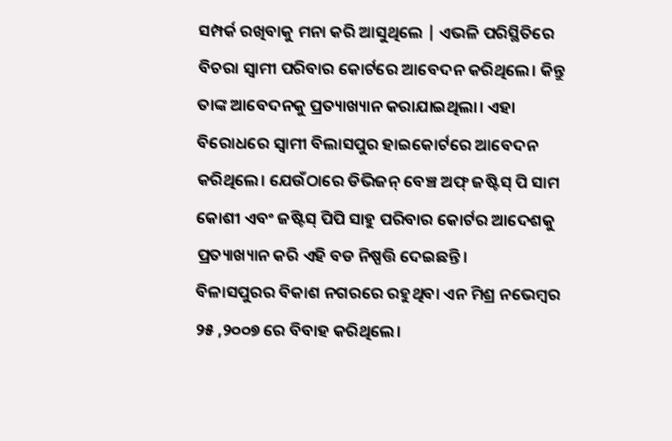ସମ୍ପର୍କ ରଖିବାକୁ ମନା କରି ଆସୁଥିଲେ | ଏଭଳି ପରିସ୍ଥିତିରେ ବିଚରା ସ୍ୱାମୀ ପରିବାର କୋର୍ଟରେ ଆବେଦନ କରିଥିଲେ। କିନ୍ତୁ ତାଙ୍କ ଆବେଦନକୁ ପ୍ରତ୍ୟାଖ୍ୟାନ କରାଯାଇଥିଲା। ଏହା ବିରୋଧରେ ସ୍ୱାମୀ ବିଲାସପୁର ହାଇକୋର୍ଟରେ ଆବେଦନ କରିଥିଲେ। ଯେଉଁଠାରେ ଡିଭିଜନ୍ ବେଞ୍ଚ ଅଫ୍ ଜଷ୍ଟିସ୍ ପି ସାମ କୋଶୀ ଏବଂ ଜଷ୍ଟିସ୍ ପିପି ସାହୁ ପରିବାର କୋର୍ଟର ଆଦେଶକୁ ପ୍ରତ୍ୟାଖ୍ୟାନ କରି ଏହି ବଡ ନିଷ୍ପତ୍ତି ଦେଇଛନ୍ତି।
ବିଳାସପୁରର ବିକାଶ ନଗରରେ ରହୁଥିବା ଏନ ମିଶ୍ର ନଭେମ୍ବର ୨୫ ,୨୦୦୭ ରେ ବିବାହ କରିଥିଲେ।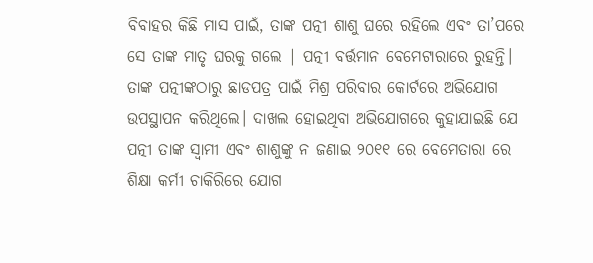ବିବାହର କିଛି ମାସ ପାଇଁ, ତାଙ୍କ ପତ୍ନୀ ଶାଶୁ ଘରେ ରହିଲେ ଏବଂ ତା’ପରେ ସେ ତାଙ୍କ ମାତୃ ଘରକୁ ଗଲେ | ପତ୍ନୀ ବର୍ତ୍ତମାନ ବେମେଟାରାରେ ରୁହନ୍ତି। ତାଙ୍କ ପତ୍ନୀଙ୍କଠାରୁ ଛାଡପତ୍ର ପାଇଁ ମିଶ୍ର ପରିବାର କୋର୍ଟରେ ଅଭିଯୋଗ ଉପସ୍ଥାପନ କରିଥିଲେ। ଦାଖଲ ହୋଇଥିବା ଅଭିଯୋଗରେ କୁହାଯାଇଛି ଯେ ପତ୍ନୀ ତାଙ୍କ ସ୍ୱାମୀ ଏବଂ ଶାଶୁଙ୍କୁ ନ ଜଣାଇ ୨୦୧୧ ରେ ବେମେତାରା ରେ ଶିକ୍ଷା କର୍ମୀ ଚାକିରିରେ ଯୋଗ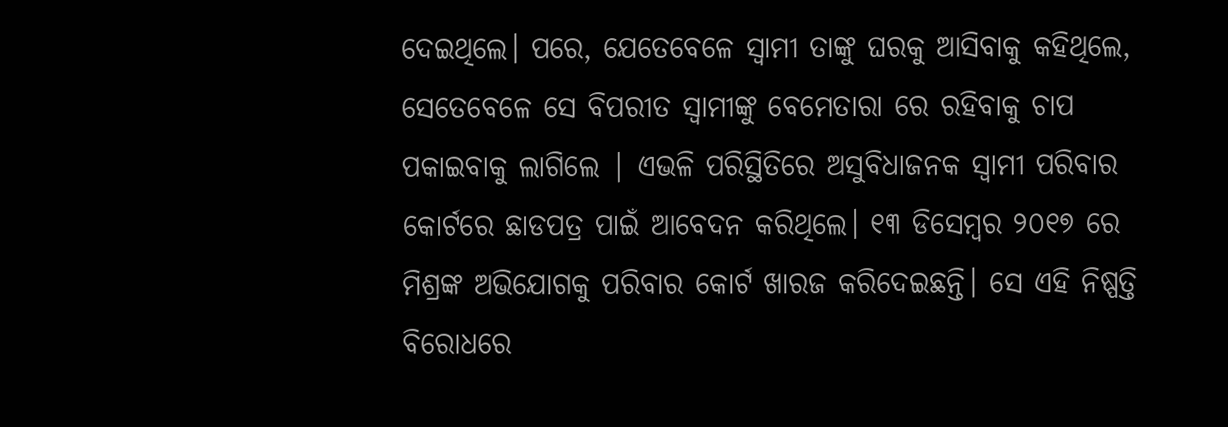ଦେଇଥିଲେ। ପରେ, ଯେତେବେଳେ ସ୍ୱାମୀ ତାଙ୍କୁ ଘରକୁ ଆସିବାକୁ କହିଥିଲେ, ସେତେବେଳେ ସେ ବିପରୀତ ସ୍ୱାମୀଙ୍କୁ ବେମେତାରା ରେ ରହିବାକୁ ଚାପ ପକାଇବାକୁ ଲାଗିଲେ | ଏଭଳି ପରିସ୍ଥିତିରେ ଅସୁବିଧାଜନକ ସ୍ୱାମୀ ପରିବାର କୋର୍ଟରେ ଛାଡପତ୍ର ପାଇଁ ଆବେଦନ କରିଥିଲେ। ୧୩ ଡିସେମ୍ବର ୨୦୧୭ ରେ ମିଶ୍ରଙ୍କ ଅଭିଯୋଗକୁ ପରିବାର କୋର୍ଟ ଖାରଜ କରିଦେଇଛନ୍ତି। ସେ ଏହି ନିଷ୍ପତ୍ତି ବିରୋଧରେ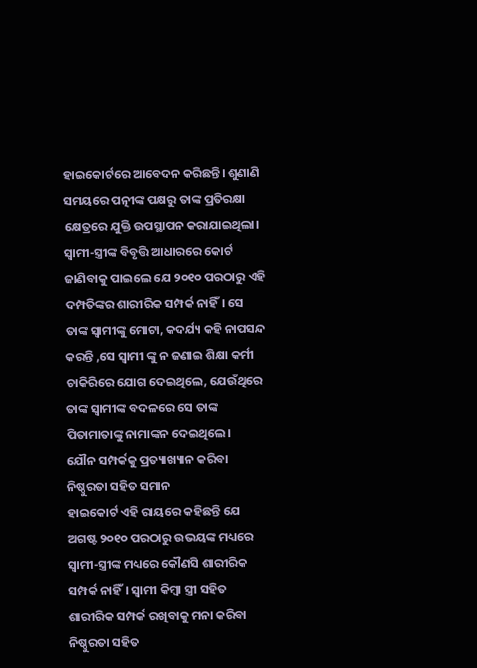ହାଇକୋର୍ଟରେ ଆବେଦନ କରିଛନ୍ତି। ଶୁଣାଣି ସମୟରେ ପତ୍ନୀଙ୍କ ପକ୍ଷରୁ ତାଙ୍କ ପ୍ରତିରକ୍ଷା କ୍ଷେତ୍ରରେ ଯୁକ୍ତି ଉପସ୍ଥାପନ କରାଯାଇଥିଲା। ସ୍ୱାମୀ-ସ୍ତ୍ରୀଙ୍କ ବିବୃତ୍ତି ଆଧାରରେ କୋର୍ଟ ଜାଣିବାକୁ ପାଇଲେ ଯେ ୨୦୧୦ ପରଠାରୁ ଏହି ଦମ୍ପତିଙ୍କର ଶାରୀରିକ ସମ୍ପର୍କ ନାହିଁ। ସେ ତାଙ୍କ ସ୍ୱାମୀଙ୍କୁ ମୋଟା, କଦର୍ଯ୍ୟ କହି ନାପସନ୍ଦ କରନ୍ତି ,ସେ ସ୍ୱାମୀ ଙ୍କୁ ନ ଜଣାଇ ଶିକ୍ଷା କର୍ମୀ ଚାକିରିରେ ଯୋଗ ଦେଇଥିଲେ, ଯେଉଁଥିରେ ତାଙ୍କ ସ୍ୱାମୀଙ୍କ ବଦଳରେ ସେ ତାଙ୍କ ପିତାମାତାଙ୍କୁ ନାମାଙ୍କନ ଦେଇଥିଲେ।
ଯୌନ ସମ୍ପର୍କକୁ ପ୍ରତ୍ୟାଖ୍ୟାନ କରିବା ନିଷ୍ଠୁରତା ସହିତ ସମାନ
ହାଇକୋର୍ଟ ଏହି ରାୟରେ କହିଛନ୍ତି ଯେ ଅଗଷ୍ଟ ୨୦୧୦ ପରଠାରୁ ଉଭୟଙ୍କ ମଧ୍ୟରେ ସ୍ୱାମୀ-ସ୍ତ୍ରୀଙ୍କ ମଧ୍ୟରେ କୌଣସି ଶାରୀରିକ ସମ୍ପର୍କ ନାହିଁ। ସ୍ୱାମୀ କିମ୍ବା ସ୍ତ୍ରୀ ସହିତ ଶାରୀରିକ ସମ୍ପର୍କ ରଖିବାକୁ ମନା କରିବା ନିଷ୍ଠୁରତା ସହିତ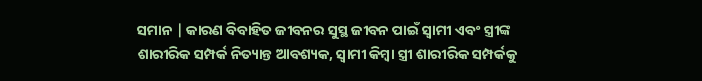ସମାନ | କାରଣ ବିବାହିତ ଜୀବନର ସୁସ୍ଥ ଜୀବନ ପାଇଁ ସ୍ୱାମୀ ଏବଂ ସ୍ତ୍ରୀଙ୍କ ଶାରୀରିକ ସମ୍ପର୍କ ନିତ୍ୟାନ୍ତ ଆବଶ୍ୟକ, ସ୍ୱାମୀ କିମ୍ବା ସ୍ତ୍ରୀ ଶାରୀରିକ ସମ୍ପର୍କକୁ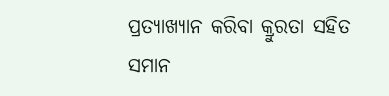ପ୍ରତ୍ୟାଖ୍ୟାନ କରିବା କ୍ରୁରତା ସହିତ ସମାନ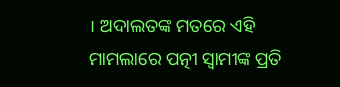। ଅଦାଲତଙ୍କ ମତରେ ଏହି ମାମଲାରେ ପତ୍ନୀ ସ୍ୱାମୀଙ୍କ ପ୍ରତି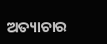ଅତ୍ୟାଚାର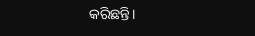କରିଛନ୍ତି।